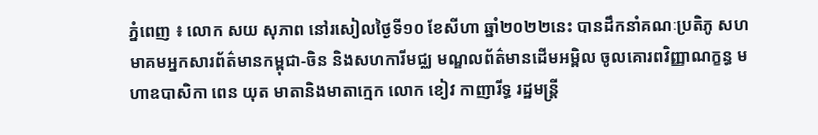ភ្នំពេញ ៖ លោក សយ សុភាព នៅរសៀលថ្ងៃទី១០ ខែសីហា ឆ្នាំ២០២២នេះ បានដឹកនាំគណៈប្រតិភូ សហមាគមអ្នកសារព័ត៌មានកម្ពុជា-ចិន និងសហការីមជ្ឈ មណ្ឌលព័ត៌មានដើមអម្ពិល ចូលគោរពវិញ្ញាណក្ខន្ធ មហាឧបាសិកា ពេន យុត មាតានិងមាតាក្មេក លោក ខៀវ កាញារីទ្ធ រដ្ឋមន្ត្រី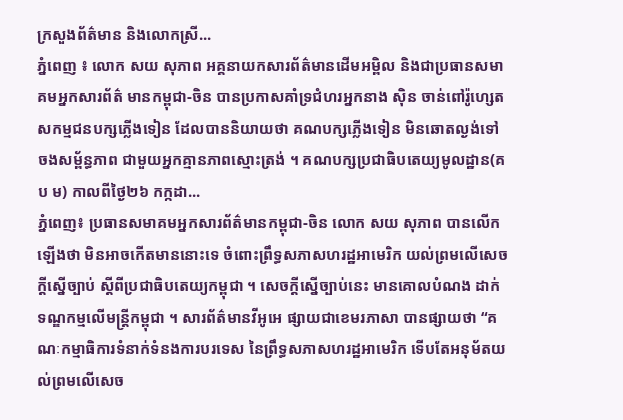ក្រសួងព័ត៌មាន និងលោកស្រី...
ភ្នំពេញ ៖ លោក សយ សុភាព អគ្គនាយកសារព័ត៌មានដើមអម្ពិល និងជាប្រធានសមាគមអ្នកសារព័ត៌ មានកម្ពុជា-ចិន បានប្រកាសគាំទ្រជំហរអ្នកនាង ស៊ិន ចាន់ពៅរ៉ូហ្សេត សកម្មជនបក្សភ្លើងទៀន ដែលបាននិយាយថា គណបក្សភ្លើងទៀន មិនឆោតល្ងង់ទៅចងសម្ព័ន្ធភាព ជាមួយអ្នកគ្មានភាពស្មោះត្រង់ ។ គណបក្សប្រជាធិបតេយ្យមូលដ្ឋាន(គ ប ម) កាលពីថ្ងៃ២៦ កក្កដា...
ភ្នំពេញ៖ ប្រធានសមាគមអ្នកសារព័ត៌មានកម្ពុជា-ចិន លោក សយ សុភាព បានលើកឡើងថា មិនអាចកើតមាននោះទេ ចំពោះព្រឹទ្ធសភាសហរដ្ឋអាមេរិក យល់ព្រមលើសេចក្តីស្នើច្បាប់ ស្តីពីប្រជាធិបតេយ្យកម្ពុជា ។ សេចក្តីស្នើច្បាប់នេះ មានគោលបំណង ដាក់ទណ្ឌកម្មលើមន្រ្តីកម្ពុជា ។ សារព័ត៌មានវីអូអេ ផ្សាយជាខេមរភាសា បានផ្សាយថា “គណៈកម្មាធិការទំនាក់ទំនងការបរទេស នៃព្រឹទ្ធសភាសហរដ្ឋអាមេរិក ទើបតែអនុម័តយល់ព្រមលើសេច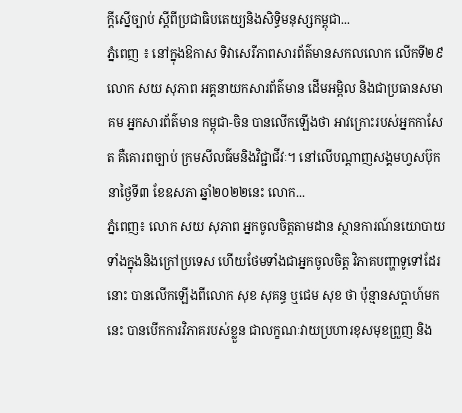ក្តីស្នើច្បាប់ ស្តីពីប្រជាធិបតេយ្យនិងសិទ្ធិមនុស្សកម្ពុជា...
ភ្នំពេញ ៖ នៅក្នុងឱកាស ទិវាសេរីភាពសារព័ត៌មានសកលលោក លើកទី២៩ លោក សយ សុភាព អគ្គនាយកសារព័ត៌មាន ដើមអម្ពិល និងជាប្រធានសមាគម អ្នកសារព័ត៌មាន កម្ពុជា-ចិន បានលើកឡើងថា អាវក្រោះរបស់អ្នកកាសែត គឺគោរពច្បាប់ ក្រមសីលធ៌មនិងវិជ្ជាជីវៈ។ នៅលើបណ្ដាញសង្គមហ្វសប៊ុក នាថ្ងៃទី៣ ខែឧសភា ឆ្នាំ២០២២នេះ លោក...
ភ្នំពេញ៖ លោក សយ សុភាព អ្នកចូលចិត្តតាមដាន ស្ថានការណ៍នយោបាយ ទាំងក្នុងនិងក្រៅប្រទេស ហើយថែមទាំងជាអ្នកចូលចិត្ត វិភាគបញ្ហាទូទៅដែរនោះ បានលើកឡើងពីលោក សុខ សុគន្ធ ឬជេម សុខ ថា ប៉ុន្មានសប្តាហ៍មកនេះ បានបើកការវិភាគរបស់ខ្លួន ជាលក្ខណៈវាយប្រហារខុសមុខព្រួញ និង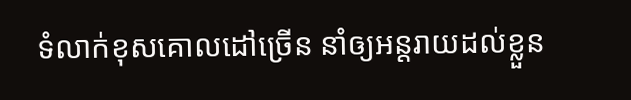ទំលាក់ខុសគោលដៅច្រើន នាំឲ្យអន្តរាយដល់ខ្លួន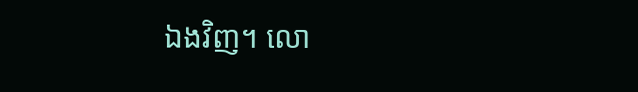ឯងវិញ។ លោ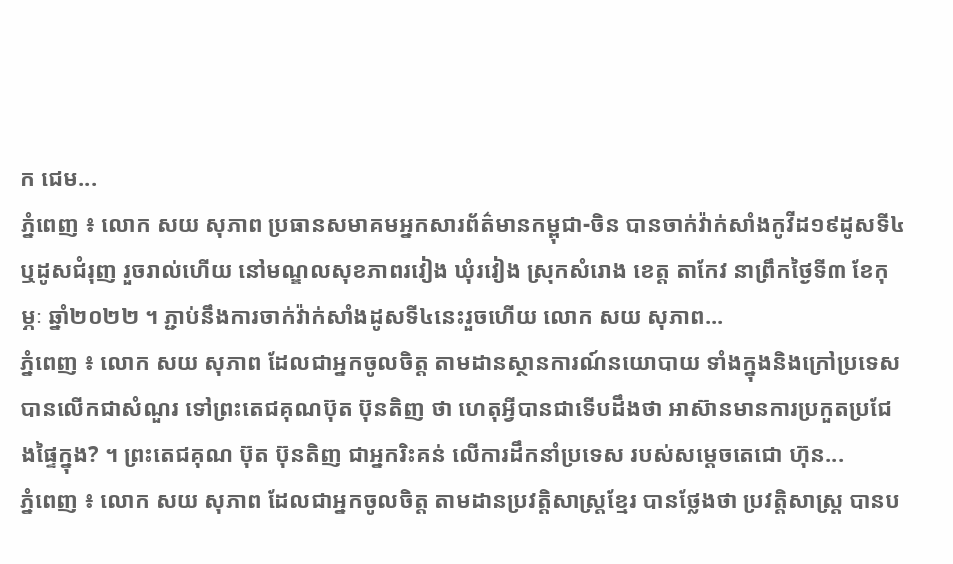ក ជេម...
ភ្នំពេញ ៖ លោក សយ សុភាព ប្រធានសមាគមអ្នកសារព័ត៌មានកម្ពុជា-ចិន បានចាក់វ៉ាក់សាំងកូវីដ១៩ដូសទី៤ ឬដូសជំរុញ រួចរាល់ហើយ នៅមណ្ឌលសុខភាពរវៀង ឃុំរវៀង ស្រុកសំរោង ខេត្ត តាកែវ នាព្រឹកថ្ងៃទី៣ ខែកុម្ភៈ ឆ្នាំ២០២២ ។ ភ្ជាប់នឹងការចាក់វ៉ាក់សាំងដូសទី៤នេះរួចហើយ លោក សយ សុភាព...
ភ្នំពេញ ៖ លោក សយ សុភាព ដែលជាអ្នកចូលចិត្ត តាមដានស្ថានការណ៍នយោបាយ ទាំងក្នុងនិងក្រៅប្រទេស បានលើកជាសំណួរ ទៅព្រះតេជគុណប៊ុត ប៊ុនតិញ ថា ហេតុអ្វីបានជាទើបដឹងថា អាស៊ានមានការប្រកួតប្រជែងផ្ទៃក្នុង? ។ ព្រះតេជគុណ ប៊ុត ប៊ុនតិញ ជាអ្នករិះគន់ លើការដឹកនាំប្រទេស របស់សម្តេចតេជោ ហ៊ុន...
ភ្នំពេញ ៖ លោក សយ សុភាព ដែលជាអ្នកចូលចិត្ត តាមដានប្រវត្តិសាស្រ្តខ្មែរ បានថ្លែងថា ប្រវត្តិសាស្ត្រ បានប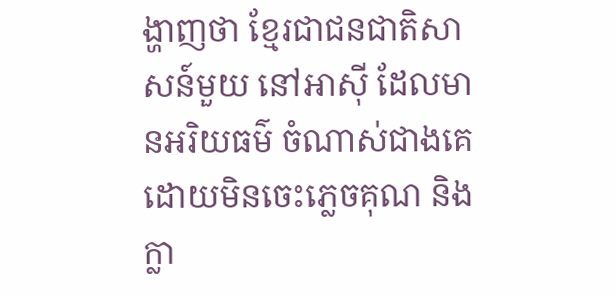ង្ហាញថា ខ្មែរជាជនជាតិសាសន៍មួយ នៅអាស៊ី ដែលមានអរិយធម៌ ចំណាស់ជាងគេ ដោយមិនចេះភ្លេចគុណ និង ក្លា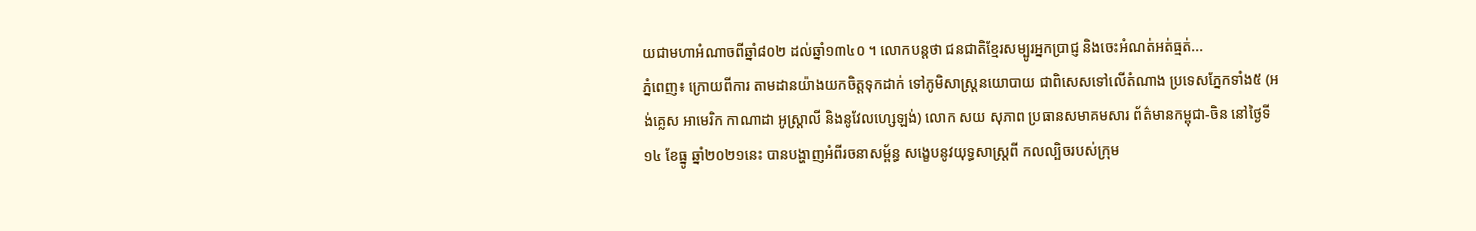យជាមហាអំណាចពីឆ្នាំ៨០២ ដល់ឆ្នាំ១៣៤០ ។ លោកបន្តថា ជនជាតិខ្មែរសម្បូរអ្នកប្រាជ្ញ និងចេះអំណត់អត់ធ្មត់...
ភ្នំពេញ៖ ក្រោយពីការ តាមដានយ៉ាងយកចិត្តទុកដាក់ ទៅភូមិសាស្រ្តនយោបាយ ជាពិសេសទៅលើតំណាង ប្រទេសភ្នែកទាំង៥ (អង់គ្លេស អាមេរិក កាណាដា អូស្ត្រាលី និងនូវែលហ្សេឡង់) លោក សយ សុភាព ប្រធានសមាគមសារ ព័ត៌មានកម្ពុជា-ចិន នៅថ្ងៃទី១៤ ខែធ្នូ ឆ្នាំ២០២១នេះ បានបង្ហាញអំពីរចនាសម្ព័ន្ធ សង្ខេបនូវយុទ្ធសាស្រ្តពី កលល្បិចរបស់ក្រុម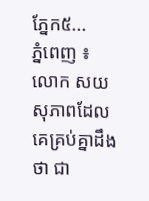ភ្នែក៥...
ភ្នំពេញ ៖ លោក សយ សុភាពដែលគេគ្រប់គ្នាដឹងថា ជា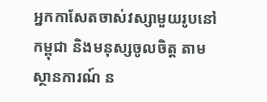អ្នកកាសែតចាស់វស្សាមួយរូបនៅកម្ពុជា និងមនុស្សចូលចិត្ត តាមស្ថានការណ៍ ន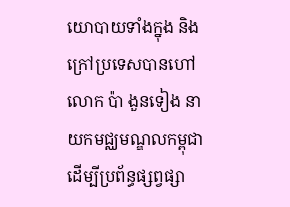យោបាយទាំងក្នុង និងក្រៅប្រទេសបានហៅ លោក ប៉ា ងួនទៀង នាយកមជ្ឈមណ្ឌលកម្ពុជា ដើម្បីប្រព័ន្ធផ្សព្វផ្សា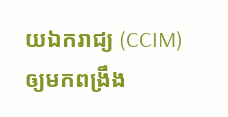យឯករាជ្យ (CCIM) ឲ្យមកពង្រឹង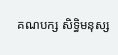គណបក្ស សិទ្ធិមនុស្ស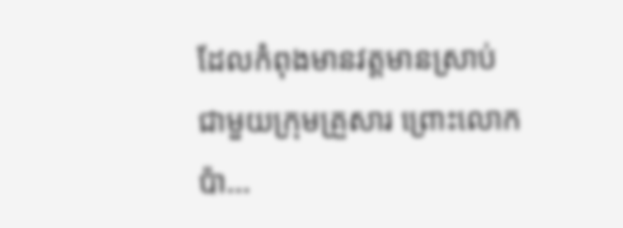ដែលកំពុងមានវត្តមានស្រាប់ ជាមួយក្រុមគ្រួសារ ព្រោះលោក ប៉ា...